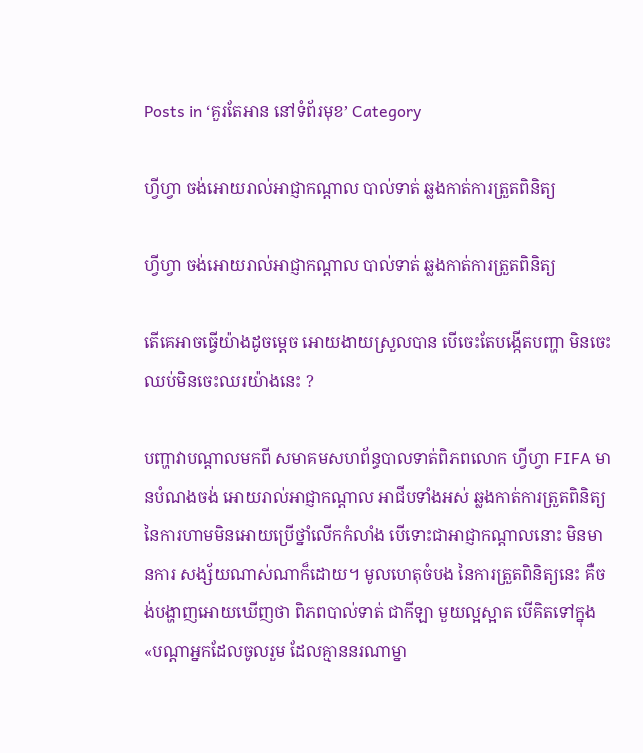Posts in ‘គួរតែអាន នៅទំព័រមុខ’ Category

ហ្វីហ្វា ចង់អោយរាល់អាជ្ញាកណ្ដាល បាល់ទាត់ ឆ្លងកាត់ការត្រួតពិនិត្យ

ហ្វីហ្វា ចង់អោយរាល់អាជ្ញាកណ្ដាល បាល់ទាត់ ឆ្លងកាត់ការត្រួតពិនិត្យ

តើគេអាចធ្វើយ៉ាងដូចម្ដេច អោយងាយស្រួលបាន បើចេះតែបង្កើតបញ្ហា មិនចេះឈប់មិនចេះឈរយ៉ាងនេះ ?

បញ្ហាវាបណ្ដាលមកពី សមាគមសហព័ន្ធបាលទាត់ពិភពលោក ហ្វីហ្វា FIFA មានបំណងចង់ អោយរាល់អាជ្ញាកណ្ដាល អាជីបទាំងអស់ ឆ្លងកាត់ការត្រួតពិនិត្យ នៃការហាមមិនអោយប្រើថ្នាំលើកកំលាំង បើទោះជាអាជ្ញាកណ្ដាលនោះ មិនមានការ សង្ស័យណាស់ណាក៏ដោយ។ មូលហេតុចំបង នៃការត្រួតពិនិត្យនេះ គឺចង់បង្ហាញអោយឃើញថា ពិភពបាល់ទាត់ ជាកីឡា មួយល្អស្អាត បើគិតទៅក្នុង «បណ្ដាអ្នកដែលចូលរួម ដែលគ្មាននរណាម្នា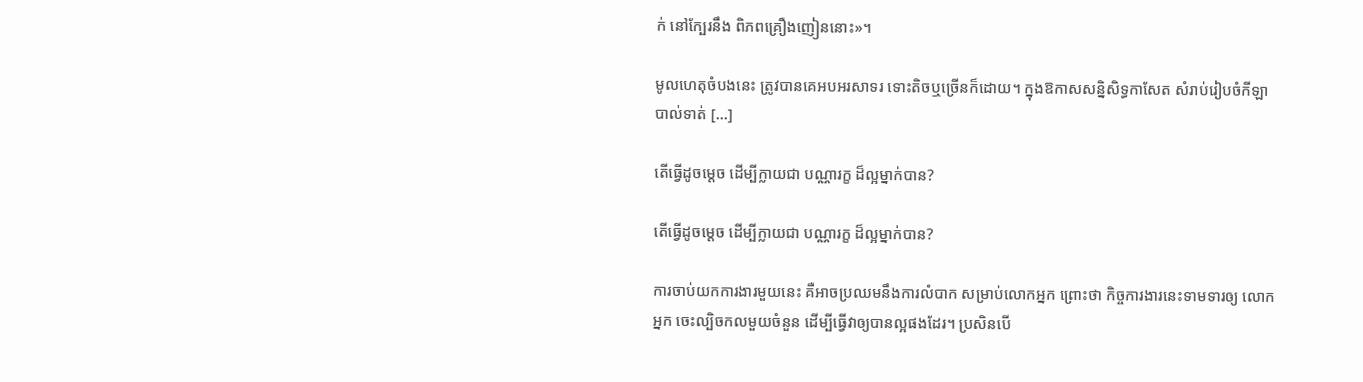ក់ នៅក្បែរនឹង ពិភពគ្រឿងញៀននោះ»។

មូលហេតុចំបងនេះ ត្រូវបានគេអបអរសាទរ ទោះតិចឬច្រើនក៏ដោយ។ ក្នុងឱកាសសន្និសិទ្ធកាសែត សំរាប់រៀបចំកីឡា បាល់ទាត់ [...]

តើធ្វើដូចម្តេច ដើម្បីក្លាយជា បណ្ណារក្ខ ដ៏ល្អម្នាក់បាន?

តើធ្វើដូចម្តេច ដើម្បីក្លាយជា បណ្ណារក្ខ ដ៏ល្អម្នាក់បាន?

ការចាប់យកការងារមួយនេះ គឺអាចប្រឈមនឹងការលំបាក សម្រាប់លោកអ្នក ព្រោះថា កិច្ចការងារនេះទាមទារឲ្យ លោកអ្នក ចេះល្បិចកលមួយចំនួន ដើម្បីធ្វើវាឲ្យបានល្អផងដែរ។ ប្រសិនបើ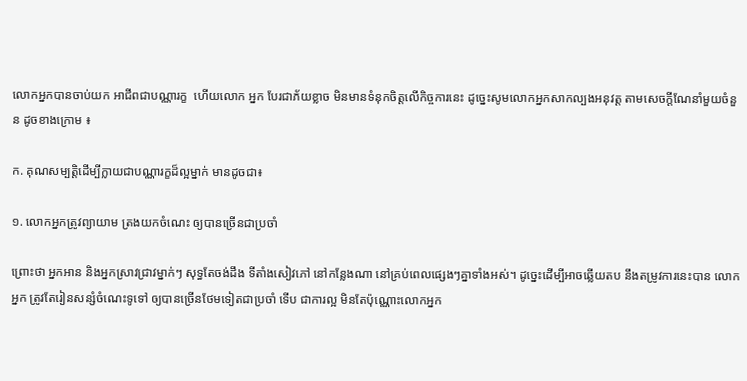លោកអ្នកបានចាប់យក អាជីពជាបណ្ណារក្ខ  ហើយលោក អ្នក បែរជាភ័យខ្លាច មិនមានទំនុកចិត្តលើកិច្ចការនេះ ដូច្នេះសូមលោកអ្នកសាកល្បងអនុវត្ត តាមសេចក្តីណែនាំមួយចំនួន ដូចខាងក្រោម ៖

ក. គុណសម្បត្តិដើម្បីក្លាយជាបណ្ណារក្ខដ៏ល្អម្នាក់ មានដូចជា៖

១. លោកអ្នកត្រូវព្យាយាម ត្រងយកចំណេះ ឲ្យបានច្រើនជាប្រចាំ

ព្រោះថា អ្នកអាន និងអ្នកស្រាវជ្រាវម្នាក់ៗ សុទ្ធតែចង់ដឹង ទីតាំងសៀវភៅ នៅកន្លែងណា នៅគ្រប់ពេលផ្សេងៗគ្នាទាំងអស់។ ដូច្នេះដើម្បីអាចឆ្លើយតប នឹងតម្រូវការនេះបាន លោកអ្នក ត្រូវតែរៀនសន្សំចំណេះទូទៅ ឲ្យបានច្រើនថែមទៀតជាប្រចាំ ទើប ជាការល្អ មិនតែប៉ុណ្ណោះលោកអ្នក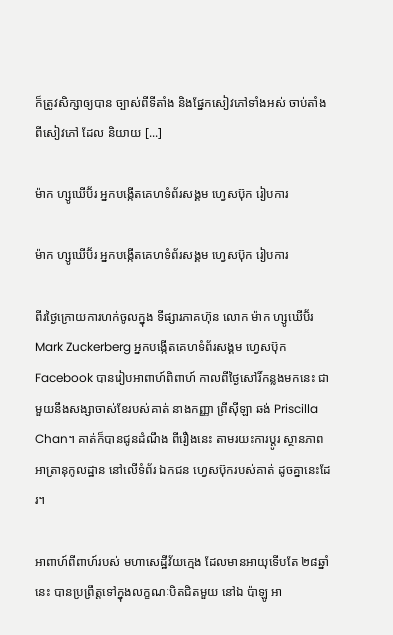ក៏ត្រូវសិក្សាឲ្យបាន ច្បាស់ពីទីតាំង និងផ្នែកសៀវភៅទាំងអស់ ចាប់តាំងពីសៀវភៅ ដែល និយាយ [...]

ម៉ាក ហ្សូឃើប៊័រ អ្នកបង្កើតគេហទំព័រសង្គម ហ្វេសប៊ុក រៀបការ

ម៉ាក ហ្សូឃើប៊័រ អ្នកបង្កើតគេហទំព័រសង្គម ហ្វេសប៊ុក រៀបការ

ពីរថ្ងៃក្រោយការហក់ចូលក្នុង ទីផ្សារភាគហ៊ុន លោក ម៉ាក ហ្សូឃើប៊័រ Mark Zuckerberg អ្នកបង្កើតគេហទំព័រសង្គម ហ្វេសប៊ុក Facebook បានរៀបអាពាហ៍ពិពាហ៍ កាលពីថ្ងៃសៅរិ៍កន្លងមកនេះ ជាមួយនឹងសង្សាចាស់ខែរបស់គាត់ នាងកញ្ញា ព្រីស៊ីឡា ឆង់ Priscilla Chan។ គាត់ក៏បានជូនដំណឹង ពីរឿងនេះ តាមរយះការប្ដូរ ស្ថានភាព អាត្រានុកូលដ្ឋាន នៅលើទំព័រ ឯកជន ហ្វេសប៊ុករបស់គាត់ ដូចគ្នានេះដែរ។

អាពាហ៍ពីពាហ៍របស់ មហាសេដ្ឋីវ័យក្មេង ដែលមានអាយុទើបតែ ២៨ឆ្នាំនេះ បានប្រព្រឹត្តទៅក្នុងលក្ខណៈបិតជិតមួយ នៅឯ ប៉ាឡូ អា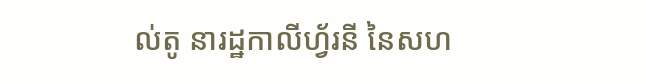ល់តូ នារដ្ឋកាលីហ្វ័រនី នៃសហ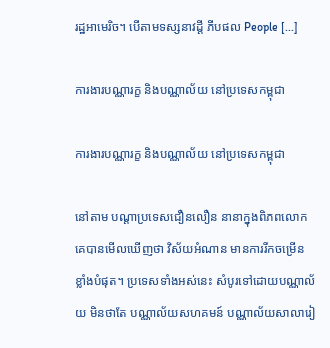រដ្ឋអាមេរិច។ បើតាមទស្សនាវដ្ដី ភីបផល People [...]

ការងារបណ្ណារក្ខ និងបណ្ណាល័យ នៅប្រទេសកម្ពុជា

ការងារបណ្ណារក្ខ និងបណ្ណាល័យ នៅប្រទេសកម្ពុជា

នៅតាម បណ្តាប្រទេសជឿនលឿន នានាក្នុងពិភពលោក គេបានមើលឃើញថា វិស័យអំណាន មានការរីកចម្រើន ខ្លាំងបំផុត។ ប្រទេសទាំងអស់នេះ សំបូរទៅដោយបណ្ណាល័យ មិនថាតែ បណ្ណាល័យសហគមន៍ បណ្ណាល័យសាលារៀ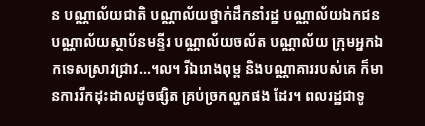ន បណ្ណាល័យជាតិ បណ្ណាល័យថ្នាក់ដឹកនាំរដ្ឋ បណ្ណាល័យឯកជន បណ្ណាល័យស្ថាប័នមន្ទីរ បណ្ណាល័យចល័ត បណ្ណាល័យ ក្រុមអ្នកឯកទេសស្រាវជ្រាវ...។ល។ រីឯរោងពុម្ព និងបណ្ណាគាររបស់គេ ក៏មានការរីកដុះដាលដូចផ្សិត គ្រប់ច្រកល្ហកផង ដែរ។ ពលរដ្ឋជាទូ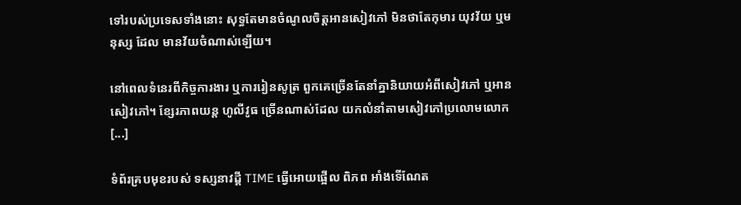ទៅរបស់ប្រទេសទាំងនោះ សុទ្ធតែមានចំណូលចិត្តអានសៀវភៅ មិនថាតែកុមារ យុវវ័យ ឬមនុស្ស ដែល មានវ័យចំណាស់ឡើយ។

នៅពេលទំនេរពីកិច្ចការងារ ឬការរៀនសូត្រ ពួកគេច្រើនតែនាំគ្នានិយាយអំពីសៀវភៅ ឬអានសៀវភៅ។ ខ្សែរភាពយន្ដ ហូលីវូធ ច្រើនណាស់ដែល យកលំនាំតាមសៀវភៅប្រលោមលោក [...]

ទំព័រគ្របមុខរបស់ ទស្សនាវដ្ដី TIME ធ្វើអោយផ្អើល ពិភព អាំងទើណែត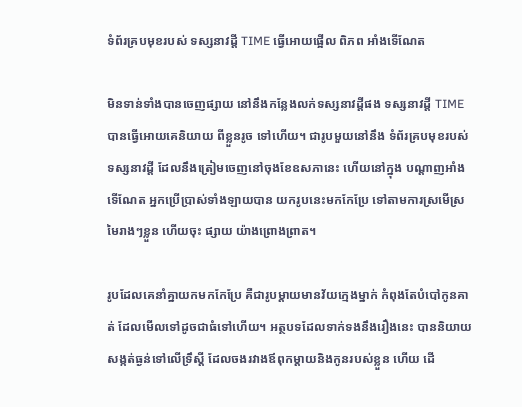ទំព័រគ្របមុខរបស់ ទស្សនាវដ្ដី TIME ធ្វើអោយផ្អើល ពិភព អាំងទើណែត

មិនទាន់ទាំងបានចេញផ្សាយ នៅនឹងកន្លែងលក់ទស្សនាវដ្ដីផង ទស្សនាវដ្ដី TIME បានធ្វើអោយគេនិយាយ ពីខ្លួនរូច ទៅហើយ។ ជារូបមួយនៅនឹង ទំព័រគ្របមុខរបស់ទស្សនាវដ្ដី ដែលនឹងត្រៀមចេញនៅចុងខែឧសភានេះ ហើយនៅក្នុង បណ្ដាញអាំងទើណែត អ្នកប្រើប្រាស់ទាំងឡាយបាន យករូបនេះមកកែប្រែ ទៅតាមការស្រមើស្រមៃរាងៗខ្លួន ហើយចុះ ផ្សាយ យ៉ាងព្រោងព្រាត។

រូបដែលគេនាំគ្នាយកមកកែប្រែ គឺជារូបម្ដាយមានវ័យក្មេងម្នាក់ កំពុងតែបំបៅកូនគាត់ ដែលមើលទៅដូចជាធំទៅហើយ។ អត្ថបទដែលទាក់ទងនឹងរឿងនេះ បាននិយាយសង្កត់ធ្ងន់ទៅលើទ្រឹស្ដី ដែលចងរវាងឪពុកម្ដាយនិងកូនរបស់ខ្លួន ហើយ ដើ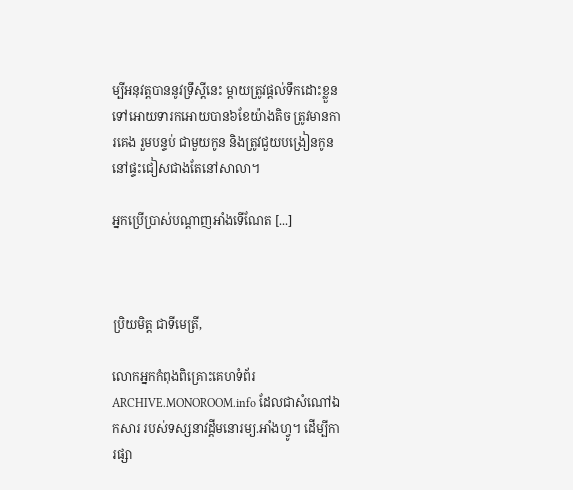ម្បីអនុវត្តបាននូវទ្រឹស្ដីនេះ ម្ដាយត្រូវផ្ដល់ទឹកដោះខ្លួន ទៅអោយទារកអោយបាន៦ខែយ៉ាងតិច ត្រូវមានការគេង រួមបន្ទប់ ជាមួយកូន និងត្រូវជួយបង្រៀនកូននៅផ្ទះជៀសជាងតែនៅសាលា។

អ្នកប្រើប្រាស់បណ្ដាញអាំងទើណែត [...]



ប្រិយមិត្ត ជាទីមេត្រី,

លោកអ្នកកំពុងពិគ្រោះគេហទំព័រ ARCHIVE.MONOROOM.info ដែលជាសំណៅឯកសារ របស់ទស្សនាវដ្ដីមនោរម្យ.អាំងហ្វូ។ ដើម្បីការផ្សា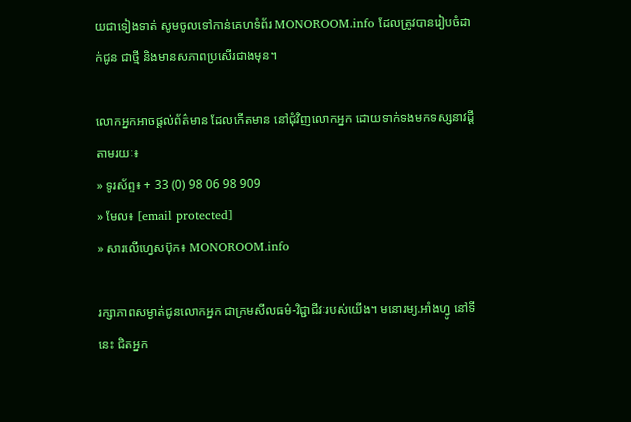យជាទៀងទាត់ សូមចូលទៅកាន់គេហទំព័រ MONOROOM.info ដែលត្រូវបានរៀបចំដាក់ជូន ជាថ្មី និងមានសភាពប្រសើរជាងមុន។

លោកអ្នកអាចផ្ដល់ព័ត៌មាន ដែលកើតមាន នៅជុំវិញលោកអ្នក ដោយទាក់ទងមកទស្សនាវដ្ដី តាមរយៈ៖
» ទូរស័ព្ទ៖ + 33 (0) 98 06 98 909
» មែល៖ [email protected]
» សារលើហ្វេសប៊ុក៖ MONOROOM.info

រក្សាភាពសម្ងាត់ជូនលោកអ្នក ជាក្រមសីលធម៌-វិជ្ជាជីវៈរបស់យើង។ មនោរម្យ.អាំងហ្វូ នៅទីនេះ ជិតអ្នក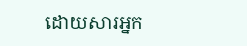ដោយសារអ្នក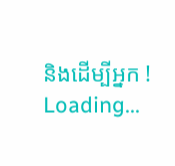និងដើម្បីអ្នក !
Loading...